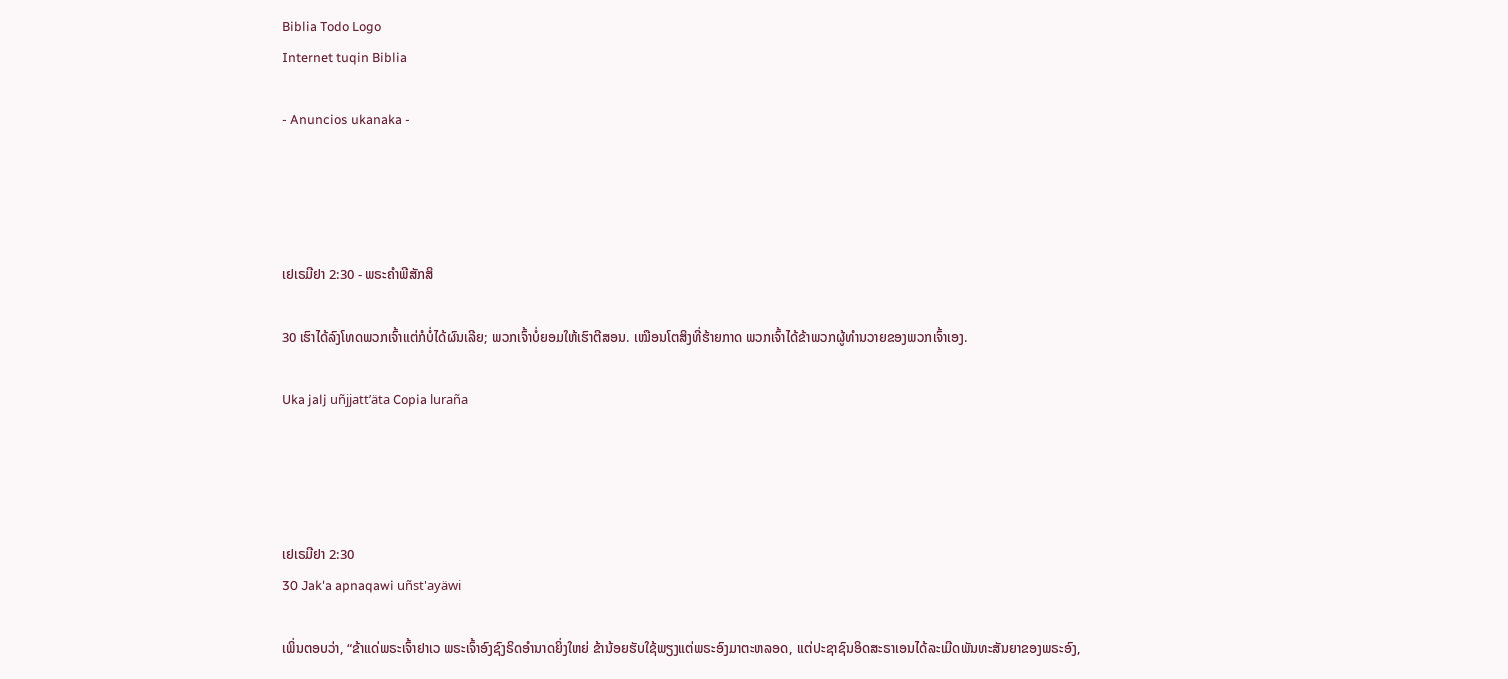Biblia Todo Logo
Internet tuqin Biblia

- Anuncios ukanaka -




ເຢເຣມີຢາ 2:30 - ພຣະຄຳພີສັກສິ

30 ເຮົາໄດ້ລົງໂທດພວກເຈົ້າແຕ່ກໍບໍ່ໄດ້ຜົນເລີຍ; ພວກເຈົ້າບໍ່ຍອມໃຫ້ເຮົາຕີສອນ. ເໝືອນໂຕສິງທີ່ຮ້າຍກາດ ພວກເຈົ້າໄດ້ຂ້າພວກຜູ້ທຳນວາຍຂອງພວກເຈົ້າເອງ.

Uka jalj uñjjattʼäta Copia luraña




ເຢເຣມີຢາ 2:30
30 Jak'a apnaqawi uñst'ayäwi

ເພິ່ນຕອບວ່າ, “ຂ້າແດ່ພຣະເຈົ້າຢາເວ ພຣະເຈົ້າອົງຊົງຣິດອຳນາດຍິ່ງໃຫຍ່ ຂ້ານ້ອຍຮັບໃຊ້ພຽງແຕ່ພຣະອົງມາຕະຫລອດ, ແຕ່ປະຊາຊົນອິດສະຣາເອນໄດ້ລະເມີດພັນທະສັນຍາຂອງພຣະອົງ,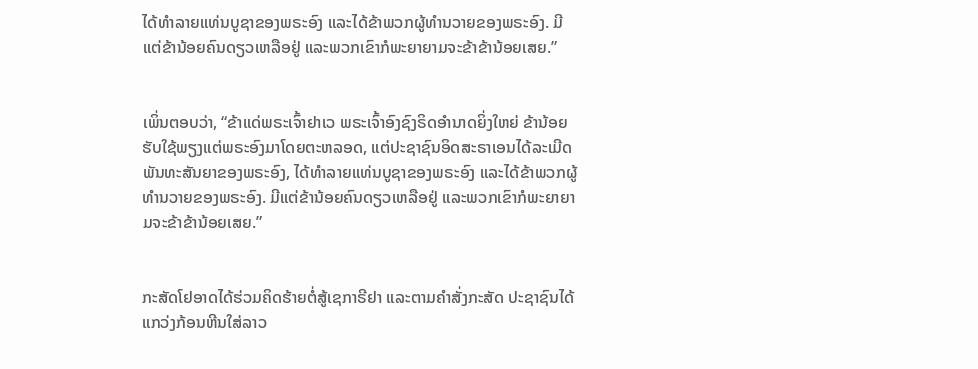ໄດ້ທຳລາຍແທ່ນບູຊາຂອງພຣະອົງ ແລະໄດ້ຂ້າພວກຜູ້ທຳນວາຍຂອງພຣະອົງ. ມີແຕ່ຂ້ານ້ອຍຄົນດຽວເຫລືອຢູ່ ແລະພວກເຂົາກໍພະຍາຍາມຈະຂ້າຂ້ານ້ອຍເສຍ.”


ເພິ່ນຕອບວ່າ, “ຂ້າແດ່ພຣະເຈົ້າຢາເວ ພຣະເຈົ້າອົງຊົງຣິດອຳນາດຍິ່ງໃຫຍ່ ຂ້ານ້ອຍຮັບໃຊ້ພຽງແຕ່ພຣະອົງມາໂດຍຕະຫລອດ, ແຕ່ປະຊາຊົນອິດສະຣາເອນໄດ້ລະເມີດພັນທະສັນຍາຂອງພຣະອົງ, ໄດ້ທຳລາຍແທ່ນບູຊາຂອງພຣະອົງ ແລະໄດ້ຂ້າພວກຜູ້ທຳນວາຍຂອງພຣະອົງ. ມີແຕ່ຂ້ານ້ອຍຄົນດຽວເຫລືອຢູ່ ແລະພວກເຂົາກໍພະຍາຍາມຈະຂ້າຂ້ານ້ອຍເສຍ.”


ກະສັດໂຢອາດໄດ້ຮ່ວມຄິດຮ້າຍຕໍ່ສູ້ເຊກາຣີຢາ ແລະຕາມຄຳສັ່ງກະສັດ ປະຊາຊົນໄດ້ແກວ່ງກ້ອນຫີນໃສ່ລາວ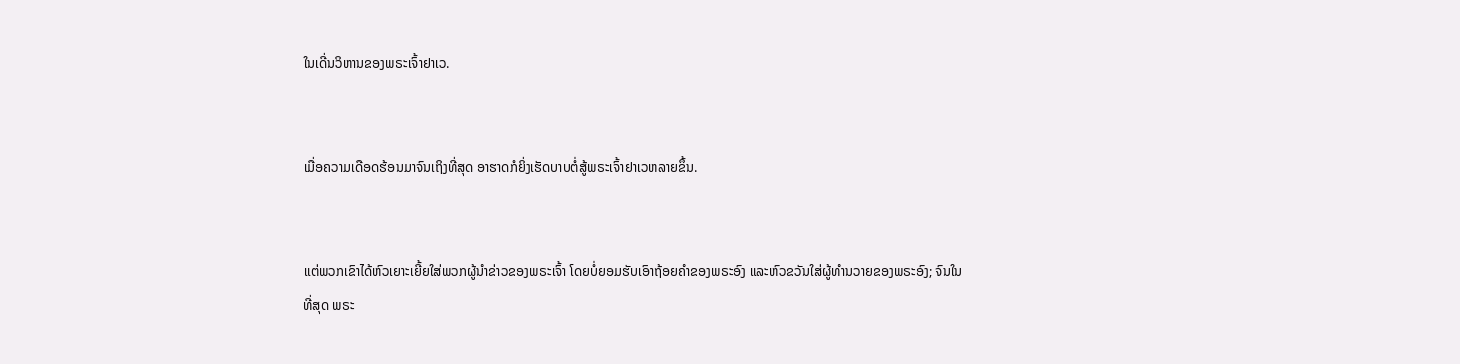ໃນເດີ່ນວິຫານຂອງພຣະເຈົ້າຢາເວ.


ເມື່ອຄວາມເດືອດຮ້ອນມາຈົນເຖິງທີ່ສຸດ ອາຮາດກໍຍິ່ງເຮັດບາບຕໍ່ສູ້ພຣະເຈົ້າຢາເວຫລາຍຂຶ້ນ.


ແຕ່ພວກເຂົາໄດ້ຫົວເຍາະເຍີ້ຍໃສ່ພວກຜູ້ນຳຂ່າວຂອງພຣະເຈົ້າ ໂດຍບໍ່ຍອມຮັບເອົາຖ້ອຍຄຳຂອງພຣະອົງ ແລະຫົວຂວັນໃສ່ຜູ້ທຳນວາຍຂອງພຣະອົງ; ຈົນໃນທີ່ສຸດ ພຣະ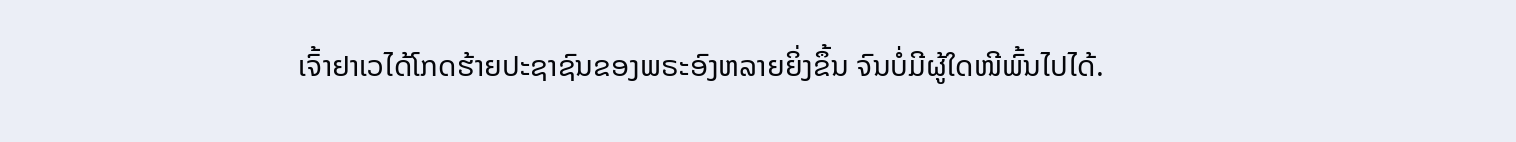ເຈົ້າຢາເວໄດ້ໂກດຮ້າຍປະຊາຊົນຂອງພຣະອົງຫລາຍຍິ່ງຂຶ້ນ ຈົນບໍ່ມີຜູ້ໃດໜີພົ້ນໄປໄດ້.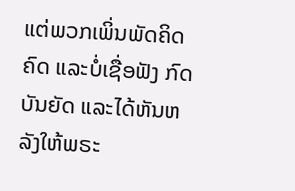ແຕ່ພວກເພິ່ນພັດຄິດຄົດ ແລະບໍ່ເຊື່ອຟັງ ກົດບັນຍັດ ແລະໄດ້ຫັນຫລັງໃຫ້ພຣະ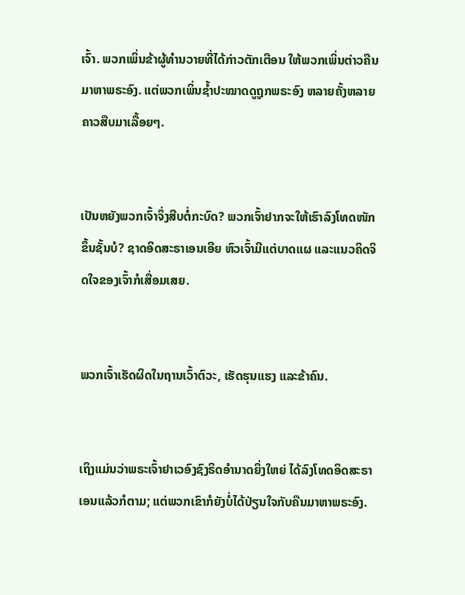ເຈົ້າ. ພວກເພິ່ນຂ້າຜູ້ທຳນວາຍທີ່ໄດ້ກ່າວຕັກເຕືອນ ໃຫ້ພວກເພິ່ນຕ່າວຄືນມາຫາພຣະອົງ. ແຕ່ພວກເພິ່ນຊໍ້າປະໝາດດູຖູກພຣະອົງ ຫລາຍຄັ້ງຫລາຍຄາວສືບມາເລື້ອຍໆ.


ເປັນຫຍັງພວກເຈົ້າຈຶ່ງສືບຕໍ່ກະບົດ? ພວກເຈົ້າຢາກຈະໃຫ້ເຮົາລົງໂທດໜັກຂຶ້ນຊັ້ນບໍ? ຊາດອິດສະຣາເອນເອີຍ ຫົວເຈົ້າມີແຕ່ບາດແຜ ແລະແນວຄິດຈິດໃຈຂອງເຈົ້າກໍເສື່ອມເສຍ.


ພວກເຈົ້າເຮັດຜິດໃນຖານເວົ້າຕົວະ, ເຮັດຮຸນແຮງ ແລະຂ້າຄົນ.


ເຖິງແມ່ນວ່າພຣະເຈົ້າຢາເວອົງຊົງຣິດອຳນາດຍິ່ງໃຫຍ່ ໄດ້ລົງໂທດອິດສະຣາເອນແລ້ວກໍຕາມ; ແຕ່ພວກເຂົາກໍຍັງບໍ່ໄດ້ປ່ຽນໃຈກັບຄືນມາຫາພຣະອົງ.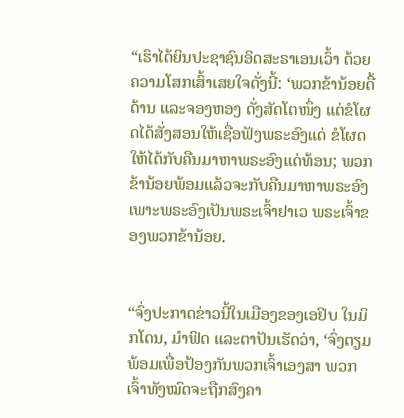“ເຮົາໄດ້ຍິນປະຊາຊົນອິດສະຣາເອນເວົ້າ ດ້ວຍຄວາມໂສກເສົ້າເສຍໃຈດັ່ງນີ້: ‘ພວກຂ້ານ້ອຍດື້ດ້ານ ແລະຈອງຫອງ ດັ່ງສັດໂຕໜຶ່ງ ແຕ່ຂໍໂຜດໄດ້ສັ່ງສອນໃຫ້ເຊື່ອຟັງພຣະອົງແດ່ ຂໍໂຜດໃຫ້ໄດ້ກັບຄືນມາຫາພຣະອົງແດ່ທ້ອນ; ພວກຂ້ານ້ອຍພ້ອມແລ້ວຈະກັບຄືນມາຫາພຣະອົງ ເພາະພຣະອົງເປັນພຣະເຈົ້າຢາເວ ພຣະເຈົ້າຂອງພວກຂ້ານ້ອຍ.


“ຈົ່ງປະກາດຂ່າວນີ້ໃນເມືອງຂອງເອຢິບ ໃນມິກໂດນ, ມຳຟິດ ແລະຕາປັນເຮັດວ່າ, ‘ຈົ່ງຕຽມພ້ອມເພື່ອປ້ອງກັນພວກເຈົ້າເອງສາ ພວກເຈົ້າທັງໝົດຈະຖືກສົງຄາ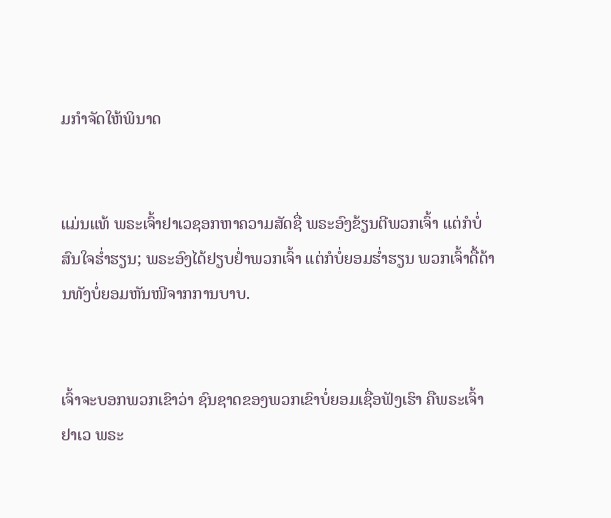ມກຳຈັດໃຫ້ພິນາດ


ແມ່ນແທ້ ພຣະເຈົ້າຢາເວຊອກຫາຄວາມສັດຊື່ ພຣະອົງຂ້ຽນຕີພວກເຈົ້າ ແຕ່ກໍບໍ່ສົນໃຈຮໍ່າຮຽນ; ພຣະອົງໄດ້ຢຽບຢໍ່າພວກເຈົ້າ ແຕ່ກໍບໍ່ຍອມຮໍ່າຮຽນ ພວກເຈົ້າດື້ດ້ານທັງບໍ່ຍອມຫັນໜີຈາກການບາບ.


ເຈົ້າຈະບອກພວກເຂົາວ່າ ຊົນຊາດຂອງພວກເຂົາບໍ່ຍອມເຊື່ອຟັງເຮົາ ຄືພຣະເຈົ້າຢາເວ ພຣະ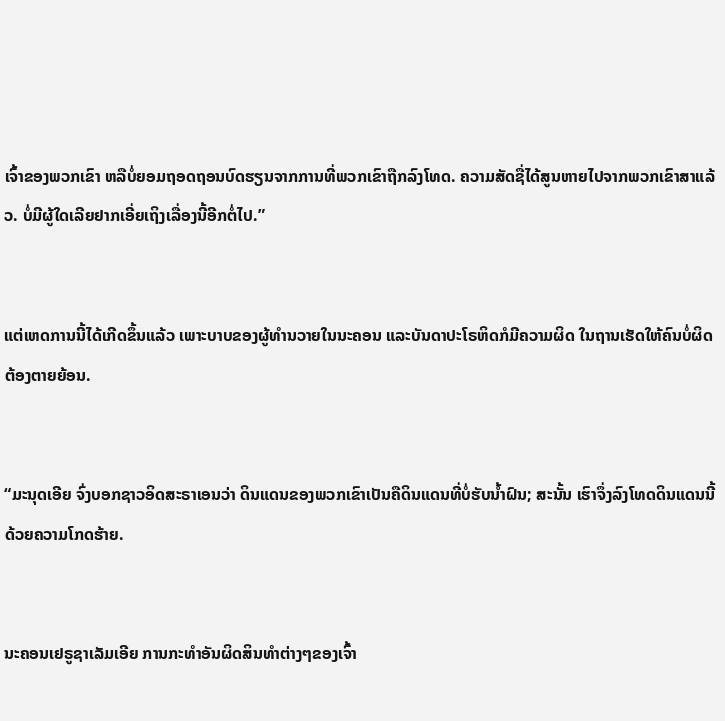ເຈົ້າຂອງພວກເຂົາ ຫລືບໍ່ຍອມຖອດຖອນບົດຮຽນຈາກການທີ່ພວກເຂົາຖືກລົງໂທດ. ຄວາມສັດຊື່ໄດ້ສູນຫາຍໄປຈາກພວກເຂົາສາແລ້ວ. ບໍ່ມີຜູ້ໃດເລີຍຢາກເອີ່ຍເຖິງເລື່ອງນີ້ອີກຕໍ່ໄປ.”


ແຕ່ເຫດການນີ້ໄດ້ເກີດຂຶ້ນແລ້ວ ເພາະບາບຂອງຜູ້ທຳນວາຍໃນນະຄອນ ແລະບັນດາປະໂຣຫິດກໍມີຄວາມຜິດ ໃນຖານເຮັດໃຫ້ຄົນບໍ່ຜິດຕ້ອງຕາຍຍ້ອນ.


“ມະນຸດເອີຍ ຈົ່ງບອກຊາວອິດສະຣາເອນວ່າ ດິນແດນຂອງພວກເຂົາເປັນຄືດິນແດນທີ່ບໍ່ຮັບນໍ້າຝົນ; ສະນັ້ນ ເຮົາຈຶ່ງລົງໂທດດິນແດນນີ້ດ້ວຍຄວາມໂກດຮ້າຍ.


ນະຄອນເຢຣູຊາເລັມເອີຍ ການກະທຳອັນຜິດສິນທຳຕ່າງໆຂອງເຈົ້າ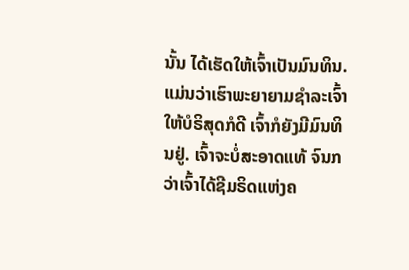ນັ້ນ ໄດ້ເຮັດໃຫ້ເຈົ້າເປັນມົນທິນ. ແມ່ນວ່າເຮົາພະຍາຍາມຊຳລະເຈົ້າໃຫ້ບໍຣິສຸດກໍດີ ເຈົ້າກໍຍັງມີມົນທິນຢູ່. ເຈົ້າຈະບໍ່ສະອາດແທ້ ຈົນກວ່າເຈົ້າໄດ້ຊີມຣິດແຫ່ງຄ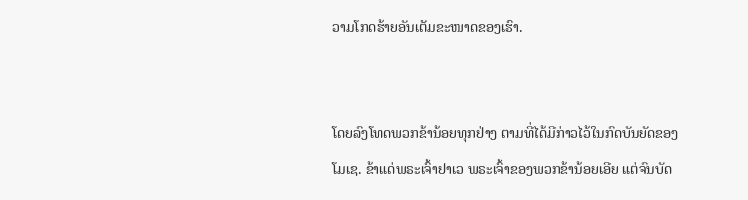ວາມໂກດຮ້າຍອັນເຕັມຂະໜາດຂອງເຮົາ.


ໂດຍລົງໂທດພວກຂ້ານ້ອຍທຸກຢ່າງ ຕາມທີ່ໄດ້ມີກ່າວໄວ້ໃນກົດບັນຍັດຂອງໂມເຊ. ຂ້າແດ່ພຣະເຈົ້າຢາເວ ພຣະເຈົ້າຂອງພວກຂ້ານ້ອຍເອີຍ ແຕ່ຈົນບັດ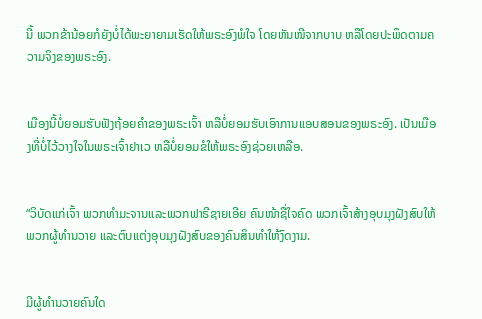ນີ້ ພວກຂ້ານ້ອຍກໍຍັງບໍ່ໄດ້ພະຍາຍາມເຮັດໃຫ້ພຣະອົງພໍໃຈ ໂດຍຫັນໜີຈາກບາບ ຫລືໂດຍປະພຶດຕາມຄວາມຈິງຂອງພຣະອົງ.


ເມືອງນີ້ບໍ່ຍອມຮັບຟັງຖ້ອຍຄຳຂອງພຣະເຈົ້າ ຫລືບໍ່ຍອມຮັບເອົາການແອບສອນຂອງພຣະອົງ. ເປັນເມືອງທີ່ບໍ່ໄວ້ວາງໃຈໃນພຣະເຈົ້າຢາເວ ຫລືບໍ່ຍອມຂໍໃຫ້ພຣະອົງຊ່ວຍເຫລືອ.


“ວິບັດແກ່ເຈົ້າ ພວກທຳມະຈານແລະພວກຟາຣີຊາຍເອີຍ ຄົນໜ້າຊື່ໃຈຄົດ ພວກເຈົ້າສ້າງອຸບມຸງຝັງສົບໃຫ້ພວກຜູ້ທຳນວາຍ ແລະຕົບແຕ່ງອຸບມຸງຝັງສົບຂອງຄົນສິນທຳໃຫ້ງົດງາມ.


ມີຜູ້ທຳນວາຍຄົນໃດ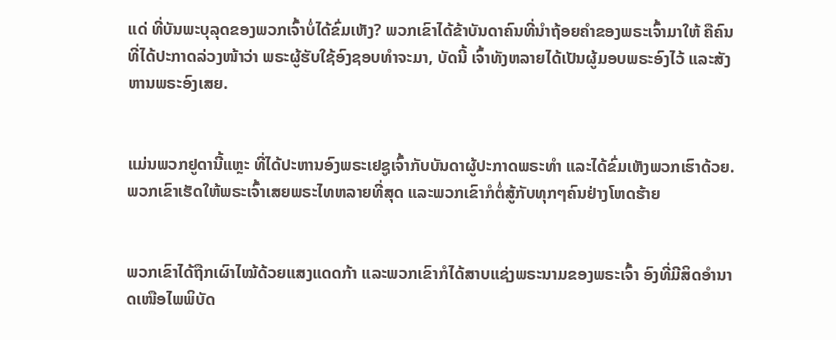ແດ່ ທີ່ບັນພະບຸລຸດຂອງພວກເຈົ້າບໍ່ໄດ້ຂົ່ມເຫັງ? ພວກເຂົາໄດ້ຂ້າບັນດາຄົນທີ່ນຳຖ້ອຍຄຳຂອງພຣະເຈົ້າມາໃຫ້ ຄືຄົນທີ່ໄດ້ປະກາດລ່ວງໜ້າວ່າ ພຣະຜູ້ຮັບໃຊ້ອົງຊອບທຳຈະມາ, ບັດນີ້ ເຈົ້າທັງຫລາຍໄດ້ເປັນຜູ້ມອບພຣະອົງໄວ້ ແລະສັງຫານພຣະອົງເສຍ.


ແມ່ນພວກຢູດານີ້ແຫຼະ ທີ່ໄດ້ປະຫານອົງພຣະເຢຊູເຈົ້າກັບບັນດາຜູ້ປະກາດພຣະທຳ ແລະໄດ້ຂົ່ມເຫັງພວກເຮົາດ້ວຍ. ພວກເຂົາເຮັດໃຫ້ພຣະເຈົ້າເສຍພຣະໄທຫລາຍທີ່ສຸດ ແລະພວກເຂົາກໍຕໍ່ສູ້ກັບທຸກໆຄົນຢ່າງໂຫດຮ້າຍ


ພວກເຂົາໄດ້ຖືກເຜົາໄໝ້ດ້ວຍແສງແດດກ້າ ແລະພວກເຂົາກໍໄດ້ສາບແຊ່ງພຣະນາມຂອງພຣະເຈົ້າ ອົງທີ່ມີສິດອຳນາດເໜືອໄພພິບັດ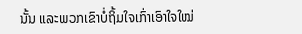ນັ້ນ ແລະພວກເຂົາບໍ່ຖິ້ມໃຈເກົ່າເອົາໃຈໃໝ່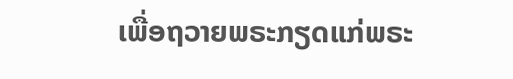ເພື່ອຖວາຍພຣະກຽດແກ່ພຣະ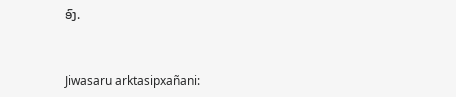ອົງ.


Jiwasaru arktasipxañani: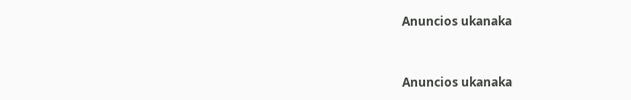Anuncios ukanaka


Anuncios ukanaka